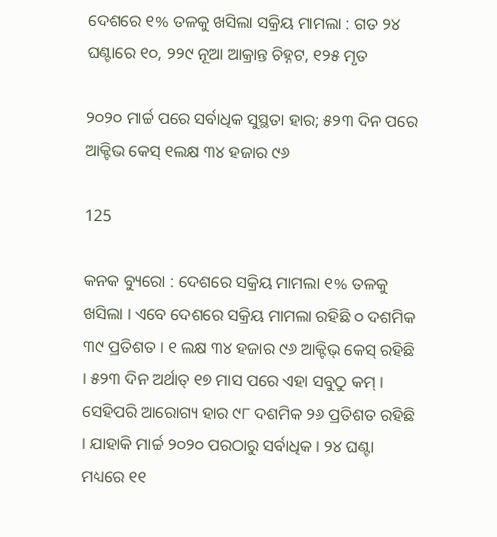ଦେଶରେ ୧% ତଳକୁ ଖସିଲା ସକ୍ରିୟ ମାମଲା : ଗତ ୨୪ ଘଣ୍ଟାରେ ୧୦, ୨୨୯ ନୂଆ ଆକ୍ରାନ୍ତ ଚିହ୍ନଟ, ୧୨୫ ମୃତ

୨୦୨୦ ମାର୍ଚ୍ଚ ପରେ ସର୍ବାଧିକ ସୁସ୍ଥତା ହାର; ୫୨୩ ଦିନ ପରେ ଆକ୍ଟିଭ କେସ୍ ୧ଲକ୍ଷ ୩୪ ହଜାର ୯୬

125

କନକ ବ୍ୟୁରୋ : ଦେଶରେ ସକ୍ରିୟ ମାମଲା ୧% ତଳକୁ ଖସିଲା । ଏବେ ଦେଶରେ ସକ୍ରିୟ ମାମଲା ରହିଛି ୦ ଦଶମିକ ୩୯ ପ୍ରତିଶତ । ୧ ଲକ୍ଷ ୩୪ ହଜାର ୯୬ ଆକ୍ଟିଭ୍ କେସ୍ ରହିଛି । ୫୨୩ ଦିନ ଅର୍ଥାତ୍ ୧୭ ମାସ ପରେ ଏହା ସବୁଠୁ କମ୍ । ସେହିପରି ଆରୋଗ୍ୟ ହାର ୯୮ ଦଶମିକ ୨୬ ପ୍ରତିଶତ ରହିଛି । ଯାହାକି ମାର୍ଚ୍ଚ ୨୦୨୦ ପରଠାରୁ ସର୍ବାଧିକ । ୨୪ ଘଣ୍ଟା ମଧ୍ୟରେ ୧୧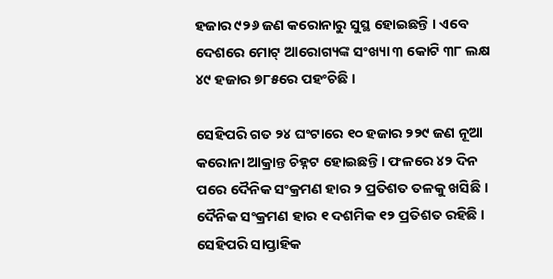ହଜାର ୯୨୬ ଜଣ କରୋନାରୁ ସୁସ୍ଥ ହୋଇଛନ୍ତି । ଏବେ ଦେଶରେ ମୋଟ୍ ଆରୋଗ୍ୟଙ୍କ ସଂଖ୍ୟା ୩ କୋଟି ୩୮ ଲକ୍ଷ ୪୯ ହଜାର ୭୮୫ରେ ପହଂଚିଛି ।

ସେହିପରି ଗତ ୨୪ ଘଂଟାରେ ୧୦ ହଜାର ୨୨୯ ଜଣ ନୂଆ କରୋନା ଆକ୍ରାନ୍ତ ଚିହ୍ନଟ ହୋଇଛନ୍ତି । ଫଳରେ ୪୨ ଦିନ ପରେ ଦୈନିକ ସଂକ୍ରମଣ ହାର ୨ ପ୍ରତିଶତ ତଳକୁ ଖସିଛି । ଦୈନିକ ସଂକ୍ରମଣ ହାର ୧ ଦଶମିକ ୧୨ ପ୍ରତିଶତ ରହିଛି । ସେହିପରି ସାପ୍ତାହିକ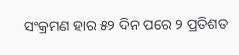ସଂକ୍ରମଣ ହାର ୫୨ ଦିନ ପରେ ୨ ପ୍ରତିଶତ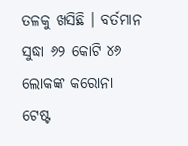ତଳକୁ ଖସିଛି । ବର୍ତମାନ ସୁଦ୍ଧା ୬୨ କୋଟି ୪୬ ଲୋକଙ୍କ କରୋନା ଟେଷ୍ଟ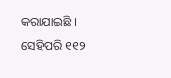କରାଯାଇଛି । ସେହିପରି ୧୧୨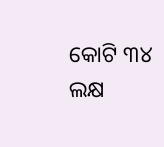କୋଟି ୩୪ ଲକ୍ଷ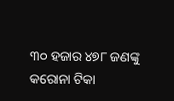୩୦ ହଜାର ୪୭୮ ଜଣଙ୍କୁ କରୋନା ଟିକା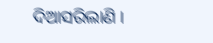ଦିଆସରିଲାଣି ।